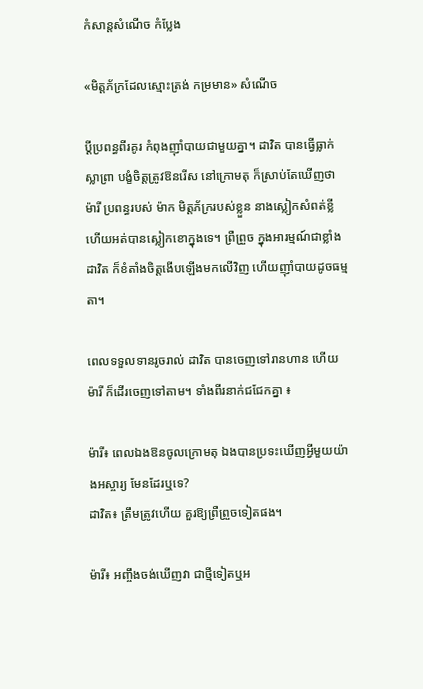កំសាន្ដសំណើច កំប្លែង

«មិត្តភ័ក្រដែលស្មោះត្រង់ កម្រមាន» សំណើច

ប្ដីប្រពន្ធពីរគូរ កំពុងញ៉ាំបាយជាមួយគ្នា។ ដាវិត បានធ្វើធ្លាក់ស្លាព្រា បង្ខំចិត្តត្រូវឱនរើស នៅក្រោមតុ ក៏ស្រាប់តែឃើញថា ម៉ារី ប្រពន្ធរបស់ ម៉ាក មិត្តភ័ក្ររបស់ខ្លួន នាងស្លៀកសំពត់ខ្លី ហើយអត់បានស្លៀកខោក្នុងទេ។ ព្រឺព្រួច ក្នុងអារម្មណ៍ជាខ្លាំង ដាវិត ក៏ខំតាំងចិត្តងើបឡើងមកលើវិញ ហើយញ៉ាំបាយដូចធម្មតា។

ពេលទទួលទានរូចរាល់ ដាវិត បានចេញទៅរានហាន ហើយ ម៉ារី ក៏ដើរចេញទៅតាម។ ទាំងពីរនាក់ជជែកគ្នា ៖

ម៉ារី៖ ពេលឯងឱនចូលក្រោមតុ ឯងបានប្រទះឃើញអ្វីមួយយ៉ាងអស្ចារ្យ មែនដែរឬទេ?
ដាវិត៖ ត្រឹមត្រូវហើយ គួរឱ្យព្រឺព្រួចទៀតផង។

ម៉ារី៖ អញ្ចឹងចង់ឃើញវា ជាថ្មីទៀតឬអ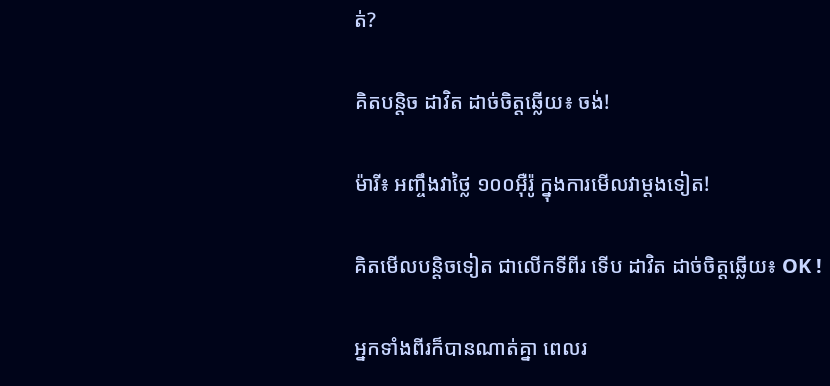ត់?

គិតបន្តិច ដាវិត ដាច់ចិត្តឆ្លើយ៖ ចង់!

ម៉ារី៖ អញ្ចឹងវាថ្លៃ ១០០អ៊ឺរ៉ូ ក្នុងការមើលវាម្ដងទៀត!

គិតមើលបន្តិចទៀត ជាលើកទីពីរ ទើប ដាវិត ដាច់ចិត្តឆ្លើយ៖ OK !

អ្នកទាំងពីរក៏បានណាត់គ្នា ពេលរ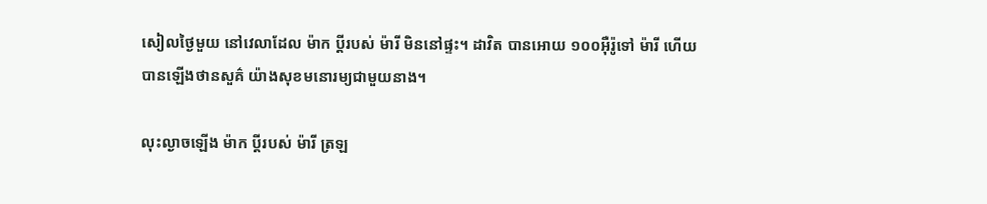សៀលថ្ងៃមួយ នៅវេលាដែល ម៉ាក ប្ដីរបស់ ម៉ារី មិននៅផ្ទះ។ ដាវិត បានអោយ ១០០អ៊ឺរ៉ូទៅ ម៉ារី ហើយបានឡើងថានសួគ៌ យ៉ាងសុខមនោរម្យជាមួយនាង។

លុះល្ងាចឡើង ម៉ាក ប្ដីរបស់ ម៉ារី ត្រឡ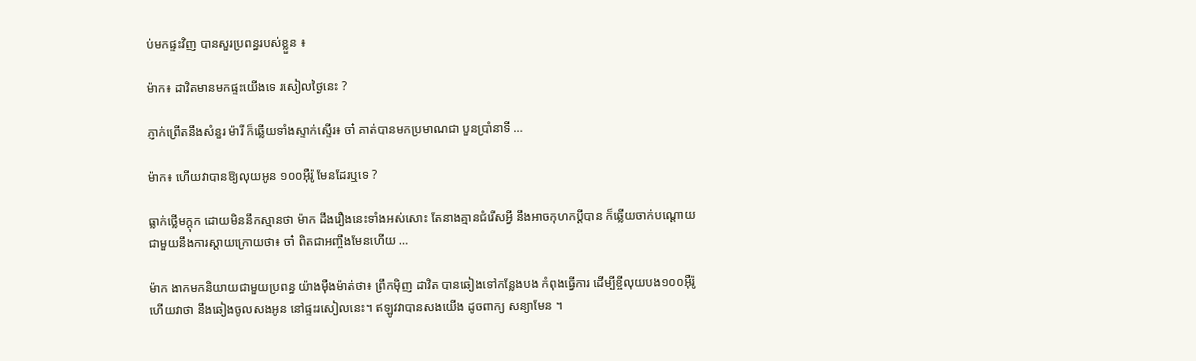ប់មកផ្ទះវិញ បានសួរប្រពន្ធរបស់ខ្លួន ៖

ម៉ាក៖ ដាវិតមានមកផ្ទះយើងទេ រសៀលថ្ងៃនេះ ?

ភ្ញាក់ព្រើតនឹងសំនួរ ម៉ារី ក៏ឆ្លើយទាំងស្ទាក់ស្ទើរ៖ ចា៎ គាត់បានមកប្រមាណជា បួនប្រាំនាទី …

ម៉ាក៖ ហើយវាបានឱ្យលុយអូន ១០០អ៊ឺរ៉ូ មែនដែរឬទេ ?

ធ្លាក់ថ្លើមក្ដុក ដោយមិននឹកស្មានថា ម៉ាក ដឹងរឿងនេះទាំងអស់សោះ តែនាងគ្មានជំរើសអ្វី នឹងអាចកុហកប្ដីបាន ក៏ឆ្លើយចាក់បណ្ដោយ ជាមួយនឹងការស្ដាយក្រោយថា៖ ចា៎ ពិតជាអញ្ចឹងមែនហើយ …

ម៉ាក ងាកមកនិយាយជាមួយប្រពន្ធ យ៉ាងម៉ឺងម៉ាត់ថា៖ ព្រឹកម៉ិញ ដាវិត បានឆៀងទៅកន្លែងបង កំពុងធ្វើការ ដើម្បីខ្ចីលុយបង១០០អ៊ឺរ៉ូ ហើយវាថា នឹងឆៀងចូលសងអូន នៅផ្ទះរសៀលនេះ។ ឥឡូវវាបានសងយើង ដូចពាក្យ សន្យាមែន ។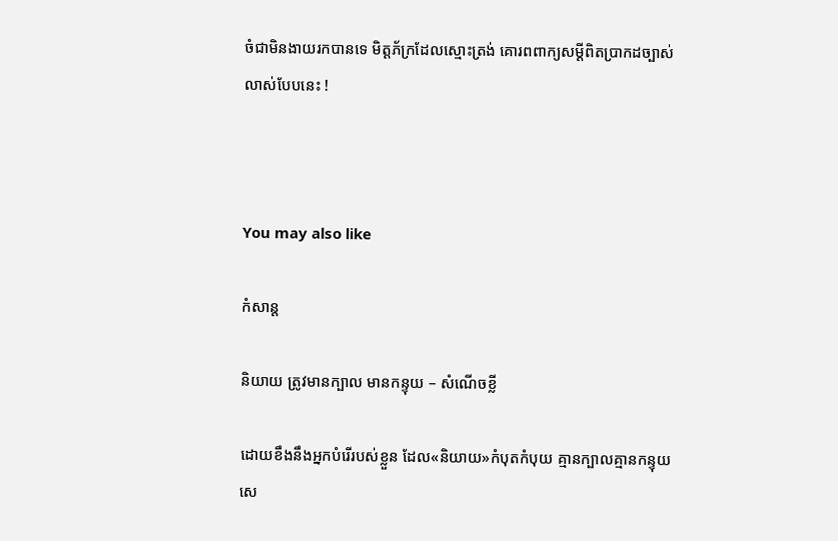ចំជាមិនងាយរកបានទេ មិត្តភ័ក្រដែលស្មោះត្រង់ គោរពពាក្យសម្ដីពិតប្រាកដច្បាស់លាស់បែបនេះ !



You may also like

កំសាន្ដ

និយាយ ត្រូវមានក្បាល មានកន្ទុយ – សំណើចខ្លី

ដោយខឹងនឹងអ្នកបំរើរបស់ខ្លួន ដែល«និយាយ»កំបុតកំបុយ គ្មានក្បាលគ្មានកន្ទុយ សេ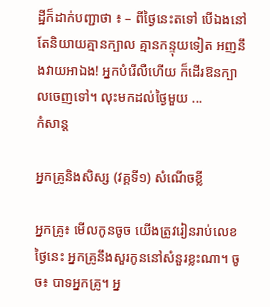ដ្ឋីក៏ដាក់បញ្ជាថា ៖ – ពីថ្ងៃនេះតទៅ បើឯងនៅតែនិយាយគ្មានក្បាល គ្មានកន្ទុយទៀត អញនឹងវាយអាឯង! អ្នកបំរើលឺហើយ ក៏ដើរឱនក្បាលចេញទៅ។ លុះមកដល់ថ្ងៃមួយ ...
កំសាន្ដ

អ្នកគ្រូនិងសិស្ស (វគ្គទី១) សំណើចខ្លី

អ្នកគ្រូ៖ មើលកូនចូច យើងត្រូវរៀនរាប់លេខថ្ងៃនេះ អ្នកគ្រូនឹងសួរកូននៅសំនួរខ្លះណា។ ចូច៖ បាទអ្នកគ្រូ។ អ្ន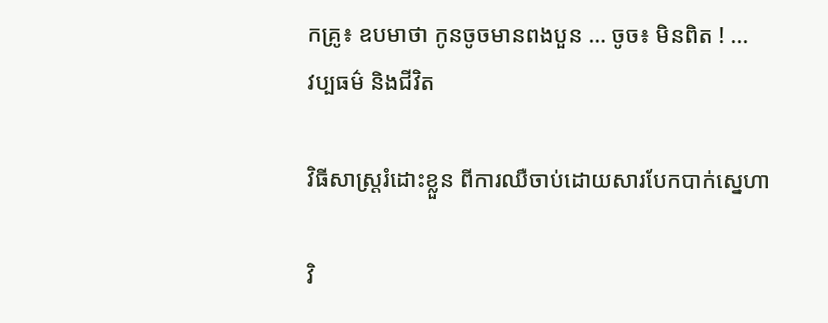កគ្រូ៖ ឧបមាថា កូនចូចមានពងបួន … ចូច៖ មិនពិត ! ...
វប្បធម៌ និងជីវិត

វិធីសាស្រ្តរំដោះខ្លួន ពីការឈឺចាប់ដោយសារបែកបាក់ស្នេហា

វិ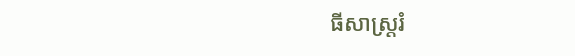ធីសាស្រ្តរំ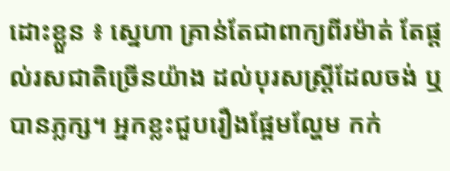ដោះខ្លួន ៖ ស្នេហា គ្រាន់តែជាពាក្យពីរម៉ាត់ តែផ្តល់រសជាតិច្រើនយ៉ាង ដល់បុរសស្ត្រីដែលចង់ ឬបានភ្លក្ស។ អ្នកខ្លះជួបរឿងផ្អែមល្ហែម កក់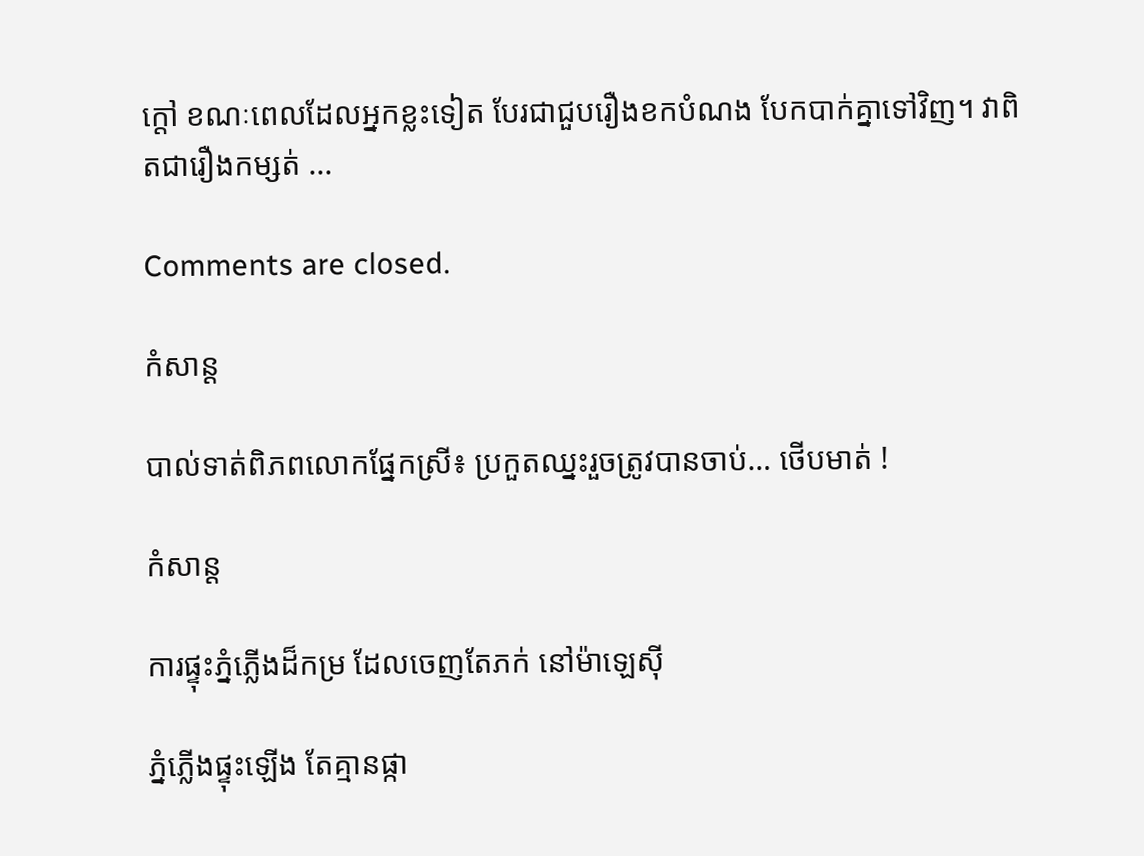ក្តៅ ខណៈពេលដែលអ្នកខ្លះទៀត បែរជាជួបរឿងខកបំណង បែកបាក់គ្នាទៅវិញ។ វាពិតជារឿងកម្សត់ ...

Comments are closed.

កំសាន្ដ

បាល់ទាត់ពិភពលោកផ្នែកស្រី៖ ប្រកួតឈ្នះរួចត្រូវបានចាប់… ថើបមាត់ !

កំសាន្ដ

ការផ្ទុះភ្នំភ្លើងដ៏កម្រ ដែលចេញតែភក់ នៅម៉ាឡេស៊ី

ភ្នំភ្លើងផ្ទុះឡើង តែគ្មានផ្កា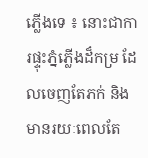ភ្លើងទេ ៖ នោះជាការផ្ទុះភ្នំភ្លើងដ៏កម្រ ដែលចេញតែភក់ និងមានរយៈពេលតែ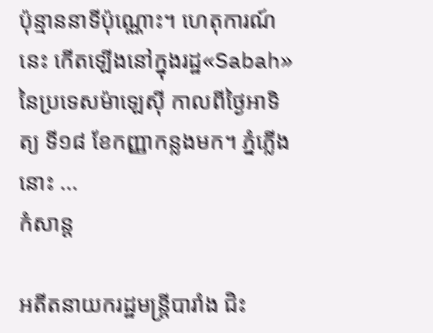ប៉ុន្មាននាទីប៉ុណ្ណោះ។ ហេតុការណ៍នេះ កើតឡើងនៅក្នុងរដ្ឋ«Sabah» នៃប្រទេសម៉ាឡេស៊ី កាលពីថ្ងៃអាទិត្យ ទី១៨ ខែកញ្ញាកន្លងមក។ ភ្នំភ្លើងនោះ ...
កំសាន្ដ

អតីតនាយករដ្ឋមន្ត្រីបារាំង ជិះ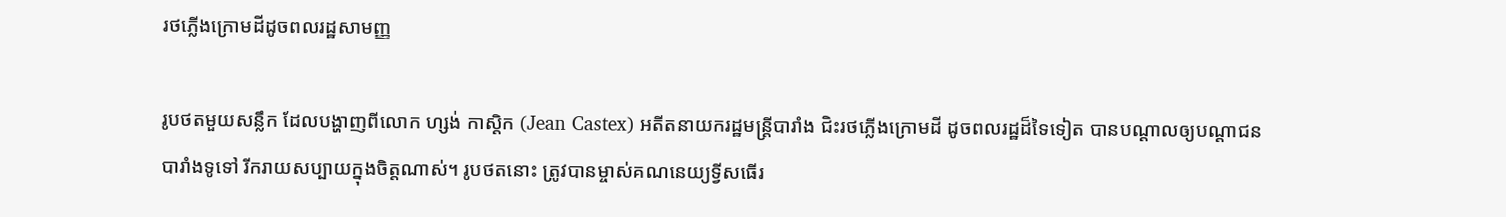រថភ្លើងក្រោមដីដូចពលរដ្ឋសាមញ្ញ

រូបថតមួយសន្លឹក ដែលបង្ហាញពីលោក ហ្សង់ កាស្ដិក (Jean Castex) អតីតនាយករដ្ឋមន្ត្រីបារាំង ជិះរថភ្លើងក្រោមដី ដូចពលរដ្ឋដ៏ទៃទៀត បានបណ្ដាលឲ្យបណ្ដាជនបារាំងទូទៅ រីករាយសប្បាយក្នុងចិត្តណាស់។ រូបថតនោះ ត្រូវបានម្ចាស់គណនេយ្យទ្វីសធើរ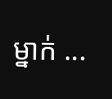ម្នាក់ ...